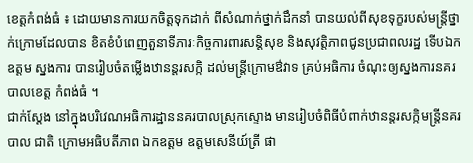ខេត្តកំពង់ធំ ៖ ដោយមានការយកចិត្តទុកដាក់ ពីសំណាក់ថ្នាក់ដឹកនាំ បានយល់ពីសុខទុក្ខរបស់មន្ត្រីថ្នាក់ក្រោមដែលបាន ខិតខំបំពេញតួនាទីភារៈកិច្ចការពារសន្តិសុខ និងសុវត្តិភាពជូនប្រជាពលរដ្ឋ ទើបឯកឧត្តម ស្នងការ បានរៀបចំតម្លើងឋានន្តរសក្កិ ដល់មន្ត្រីក្រោមឳវាទ គ្រប់អធិការ ចំណុះឲ្យស្នងការនគរបាលខេត្ត កំពង់ធំ ។
ជាក់ស្តែង នៅក្នុងបរិវេណអធិការដ្ឋាននគរបាលស្រុកស្ទោង មានរៀបចំពិធីបំពាក់ឋានន្តរសក្កិមន្ត្រីនគរបាល ជាតិ ក្រោមអធិបតីភាព ឯកឧត្តម ឧត្តមសេនីយ៍ត្រី ផា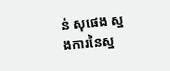ន់ សុផេង ស្នងការនៃស្ន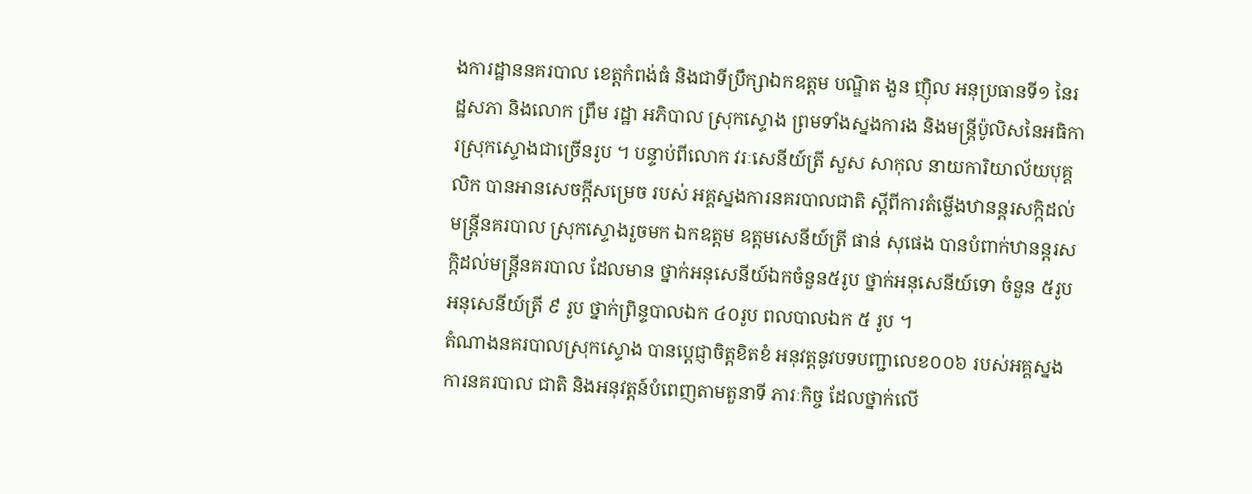ងការដ្ឋាននគរបាល ខេត្តកំពង់ធំ និងជាទីប្រឹក្សាឯកឧត្តម បណ្ឌិត ងួន ញ៉ិល អនុប្រធានទី១ នៃរដ្ឋសភា និងលោក ព្រឹម រដ្ឋា អភិបាល ស្រុកស្ទោង ព្រមទាំងស្នងការង និងមន្ត្រីប៉ូលិសនៃអធិការស្រុកស្ទោងជាច្រើនរូប ។ បន្ទាប់ពីលោក វរៈសេនីយ៍ត្រី សួស សាកុល នាយការិយាល័យបុគ្គលិក បានអានសេចក្តីសម្រេច របស់ អគ្គស្នងការនគរបាលជាតិ ស្តីពីការតំម្លើងឋានន្តរសក្កិដល់មន្ត្រីនគរបាល ស្រុកស្ទោងរួចមក ឯកឧត្តម ឧត្តមសេនីយ៍ត្រី ផាន់ សុផេង បានបំពាក់ឋានន្តរសក្កិដល់មន្ត្រីនគរបាល ដែលមាន ថ្នាក់អនុសេនីយ៍ឯកចំនួន៥រូប ថ្នាក់អនុសេនីយ៍ទោ ចំនួន ៥រូប អនុសេនីយ៍ត្រី ៩ រូប ថ្នាក់ព្រិន្ទបាលឯក ៤០រូប ពលបាលឯក ៥ រូប ។
តំណាងនគរបាលស្រុកស្ទោង បានប្តេជ្ញាចិត្តខិតខំ អនុវត្តនូវបទបញ្ជាលេខ០០៦ របស់អគ្គស្នងការនគរបាល ជាតិ និងអនុវត្តន៍បំពេញតាមតួនាទី ភារៈកិច្ច ដែលថ្នាក់លើ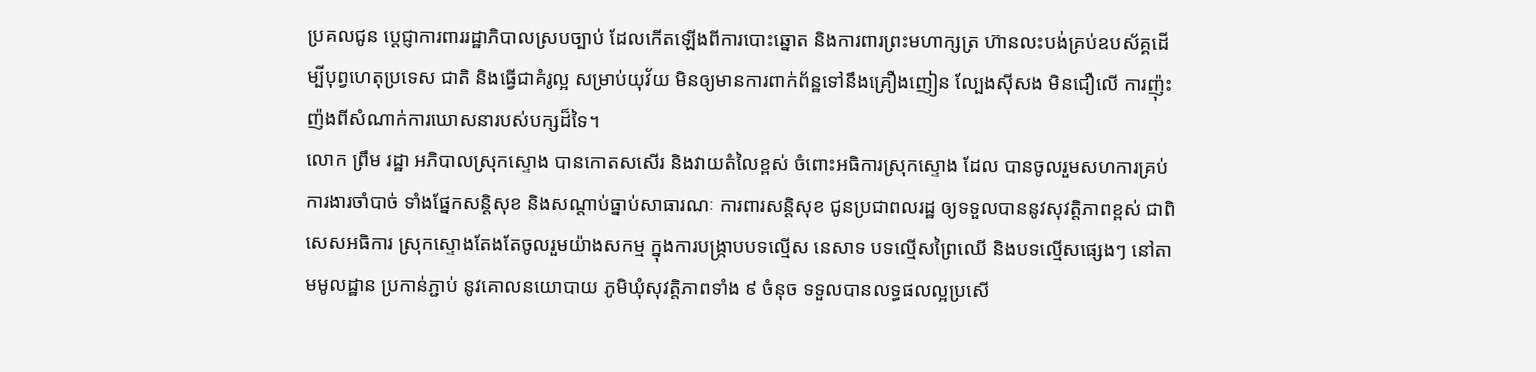ប្រគលជូន ប្តេជ្ញាការពាររដ្ឋាភិបាលស្របច្បាប់ ដែលកើតឡើងពីការបោះឆ្នោត និងការពារព្រះមហាក្សត្រ ហ៊ានលះបង់គ្រប់ឧបស័គ្គដើម្បីបុព្វហេតុប្រទេស ជាតិ និងធ្វើជាគំរូល្អ សម្រាប់យុវ័យ មិនឲ្យមានការពាក់ព័ន្ឋទៅនឹងគ្រឿងញៀន ល្បែងស៊ីសង មិនជឿលើ ការញ៉ុះញ៉ងពីសំណាក់ការឃោសនារបស់បក្សដ៏ទៃ។
លោក ព្រឹម រដ្ឋា អភិបាលស្រុកស្ទោង បានកោតសសើរ និងវាយតំលៃខ្ពស់ ចំពោះអធិការស្រុកស្ទោង ដែល បានចូលរួមសហការគ្រប់ ការងារចាំបាច់ ទាំងផ្នែកសន្តិសុខ និងសណ្តាប់ធ្នាប់សាធារណៈ ការពារសន្តិសុខ ជូនប្រជាពលរដ្ឋ ឲ្យទទួលបាននូវសុវត្តិភាពខ្ពស់ ជាពិសេសអធិការ ស្រុកស្ទោងតែងតែចូលរួមយ៉ាងសកម្ម ក្នុងការបង្ក្រាបបទល្មើស នេសាទ បទល្មើសព្រៃឈើ និងបទល្មើសផ្សេងៗ នៅតាមមូលដ្ឋាន ប្រកាន់ភ្ជាប់ នូវគោលនយោបាយ ភូមិឃុំសុវត្តិភាពទាំង ៩ ចំនុច ទទួលបានលទ្ធផលល្អប្រសើ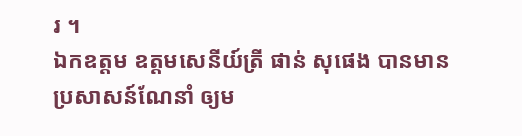រ ។
ឯកឧត្តម ឧត្តមសេនីយ៍ត្រី ផាន់ សុផេង បានមានប្រសាសន៍ណែនាំ ឲ្យម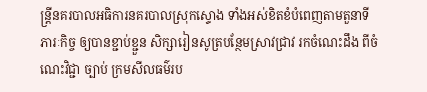ន្ត្រីនគរបាលអធិការនគរបាលស្រុកស្ទោង ទាំងអស់ខិតខំបំពេញតាមតួនាទីភារៈកិច្ច ឲ្យបានខ្ជាប់ខ្ជួន សិក្សារៀនសូត្របន្ថែមស្រាវជ្រាវ រកចំណេះដឹង ពីចំណេះវិជ្ជា ច្បាប់ ក្រមសីលធម៌រប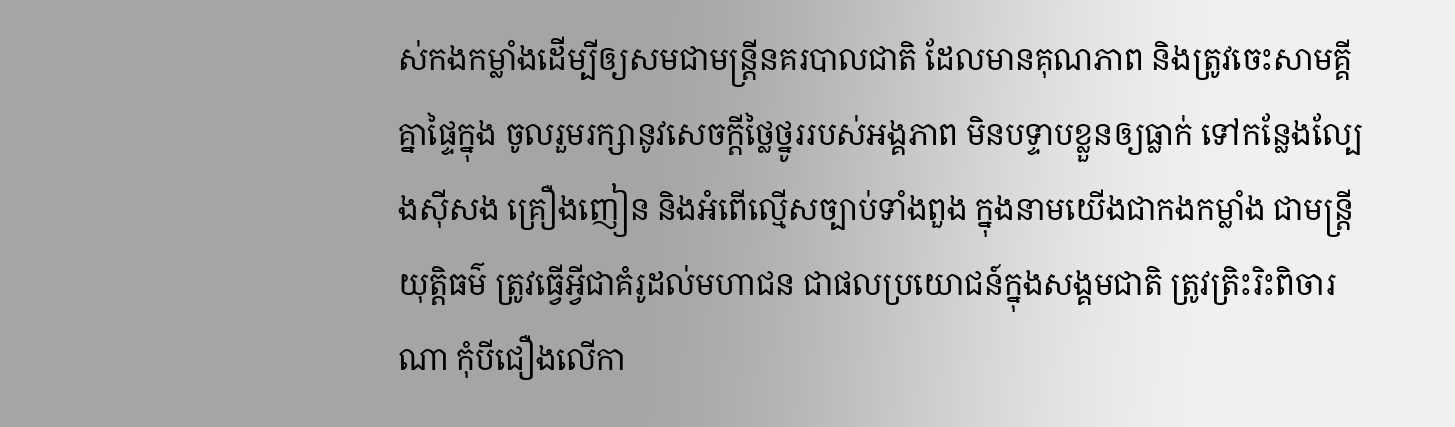ស់កងកម្លាំងដើម្បីឲ្យសមជាមន្ត្រីនគរបាលជាតិ ដែលមានគុណភាព និងត្រូវចេះសាមគ្គីគ្នាផ្ទៃក្នុង ចូលរួមរក្សានូវសេចក្តីថ្លៃថ្នូររបស់អង្គភាព មិនបទ្ទាបខ្លួនឲ្យធ្លាក់ ទៅកន្លែងល្បែងស៊ីសង គ្រឿងញៀន និងអំពើល្មើសច្បាប់ទាំងពួង ក្នុងនាមយើងជាកងកម្លាំង ជាមន្ត្រីយុត្តិធម៌ ត្រូវធ្វើអ្វីជាគំរូដល់មហាជន ជាផលប្រយោជន៍ក្នុងសង្គមជាតិ ត្រូវត្រិះរិះពិចារណា កុំបីជឿងលើកា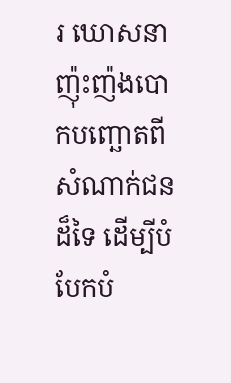រ ឃោសនាញ៉ុះញ៉ងបោកបញ្ឆោតពីសំណាក់ជនដ៏ទៃ ដើម្បីបំបែកបំ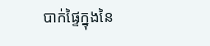បាក់ផ្ទៃក្នុងនៃ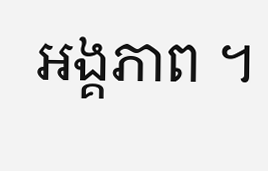អង្គភាព ។